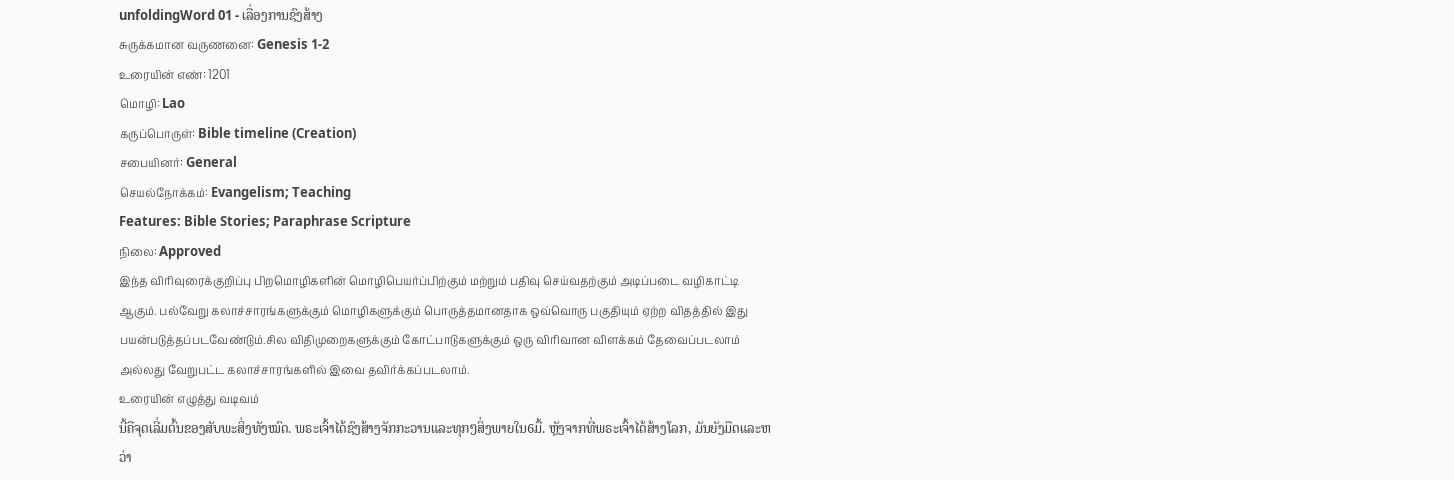unfoldingWord 01 - ເລື່ອງການຊົງສ້າງ
சுருக்கமான வருணனை: Genesis 1-2
உரையின் எண்: 1201
மொழி: Lao
கருப்பொருள்: Bible timeline (Creation)
சபையினர்: General
செயல்நோக்கம்: Evangelism; Teaching
Features: Bible Stories; Paraphrase Scripture
நிலை: Approved
இந்த விரிவுரைக்குறிப்பு பிறமொழிகளின் மொழிபெயர்ப்பிற்கும் மற்றும் பதிவு செய்வதற்கும் அடிப்படை வழிகாட்டி ஆகும். பல்வேறு கலாச்சாரங்களுக்கும் மொழிகளுக்கும் பொருத்தமானதாக ஒவ்வொரு பகுதியும் ஏற்ற விதத்தில் இது பயன்படுத்தப்படவேண்டும்.சில விதிமுறைகளுக்கும் கோட்பாடுகளுக்கும் ஒரு விரிவான விளக்கம் தேவைப்படலாம் அல்லது வேறுபட்ட கலாச்சாரங்களில் இவை தவிர்க்கப்படலாம்.
உரையின் எழுத்து வடிவம்
ນີ້ຄືຈຸດເລີ່ມຕົ້ນຂອງສັບພະສິ່ງທັງໝົດ. ພຣະເຈົ້າໄດ້ຊົງສ້າງຈັກກະວານແລະທຸກໆສິ່ງພາຍໃນ6ມື້. ຫຼັງຈາກທີ່ພຣະເຈົ້າໄດ້ສ້າງໂລກ, ມັນຍັງມືດແລະຫວ່າ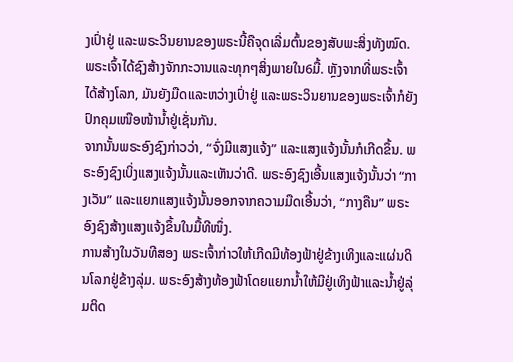ງເປົ່າຢູ່ ແລະພຣະວິນຍານຂອງພຣະນີ້ຄືຈຸດເລີ່ມຕົ້ນຂອງສັບພະສິ່ງທັງໝົດ. ພຣະເຈົ້າໄດ້ຊົງສ້າງຈັກກະວານແລະທຸກໆສິ່ງພາຍໃນ6ມື້. ຫຼັງຈາກທີ່ພຣະເຈົ້າໄດ້ສ້າງໂລກ, ມັນຍັງມືດແລະຫວ່າງເປົ່າຢູ່ ແລະພຣະວິນຍານຂອງພຣະເຈົ້າກໍຍັງປົກຄຸມເໜືອໜ້ານ້ຳຢູ່ເຊັ່ນກັນ.
ຈາກນັ້ນພຣະອົງຊົງກ່າວວ່າ, “ຈົ່ງມີແສງແຈ້ງ” ແລະແສງແຈ້ງນັ້ນກໍເກີດຂຶ້ນ. ພຣະອົງຊົງເບິ່ງແສງແຈ້ງນັ້ນແລະເຫັນວ່າດີ. ພຣະອົງຊົງເອີ້ນແສງແຈ້ງນັ້ນວ່າ “ກາງເວັນ” ແລະແຍກແສງແຈ້ງນັ້ນອອກຈາກຄວາມມືດເອີ້ນວ່າ, “ກາງຄືນ” ພຣະອົງຊົງສ້າງແສງແຈ້ງຂຶ້ນໃນມື້ທີໜຶ່ງ.
ການສ້າງໃນວັນທີສອງ ພຣະເຈົ້າກ່າວໃຫ້ເກີດມີທ້ອງຟ້າຢູ່ຂ້າງເທິງແລະແຜ່ນດິນໂລກຢູ່ຂ້າງລຸ່ມ. ພຣະອົງສ້າງທ້ອງຟ້າໂດຍແຍກນ້ຳໃຫ້ມີຢູ່ເທິງຟ້າແລະນ້ຳຢູ່ລຸ່ມຕິດ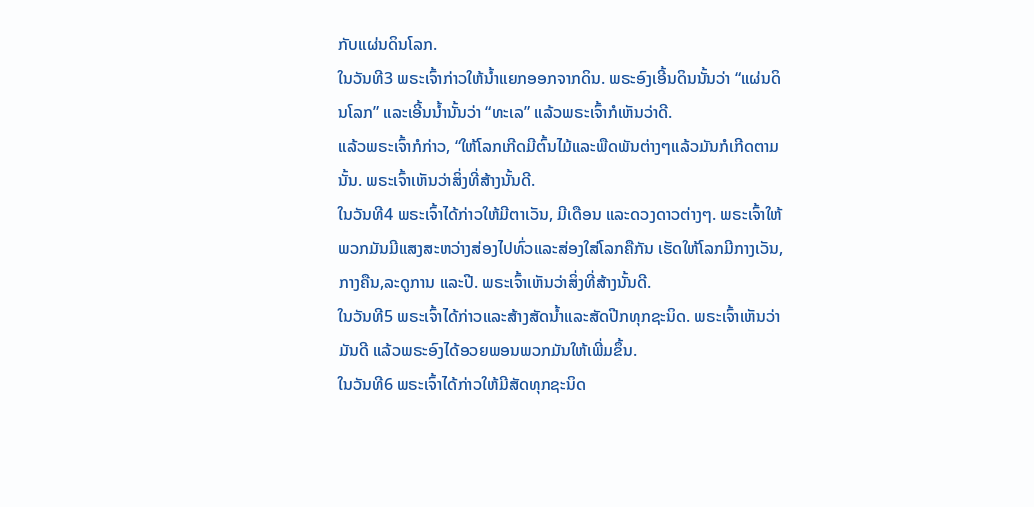ກັບແຜ່ນດິນໂລກ.
ໃນວັນທີ3 ພຣະເຈົ້າກ່າວໃຫ້ນ້ຳແຍກອອກຈາກດິນ. ພຣະອົງເອີ້ນດິນນັ້ນວ່າ “ແຜ່ນດິນໂລກ” ແລະເອີ້ນນໍ້ານັ້ນວ່າ “ທະເລ” ແລ້ວພຣະເຈົ້າກໍເຫັນວ່າດີ.
ແລ້ວພຣະເຈົ້າກໍກ່າວ, “ໃຫ້ໂລກເກີດມີຕົ້ນໄມ້ແລະພືດພັນຕ່າງໆແລ້ວມັນກໍເກີດຕາມນັ້ນ. ພຣະເຈົ້າເຫັນວ່າສິ່ງທີ່ສ້າງນັ້ນດີ.
ໃນວັນທີ4 ພຣະເຈົ້າໄດ້ກ່າວໃຫ້ມີຕາເວັນ, ມີເດືອນ ແລະດວງດາວຕ່າງໆ. ພຣະເຈົ້າໃຫ້ພວກມັນມີແສງສະຫວ່າງສ່ອງໄປທົ່ວແລະສ່ອງໃສ່ໂລກຄືກັນ ເຮັດໃຫ້ໂລກມີກາງເວັນ,ກາງຄືນ,ລະດູການ ແລະປີ. ພຣະເຈົ້າເຫັນວ່າສິ່ງທີ່ສ້າງນັ້ນດີ.
ໃນວັນທີ5 ພຣະເຈົ້າໄດ້ກ່າວແລະສ້າງສັດນ້ຳແລະສັດປີກທຸກຊະນິດ. ພຣະເຈົ້າເຫັນວ່າມັນດີ ແລ້ວພຣະອົງໄດ້ອວຍພອນພວກມັນໃຫ້ເພີ່ມຂຶ້ນ.
ໃນວັນທີ6 ພຣະເຈົ້າໄດ້ກ່າວໃຫ້ມີສັດທຸກຊະນິດ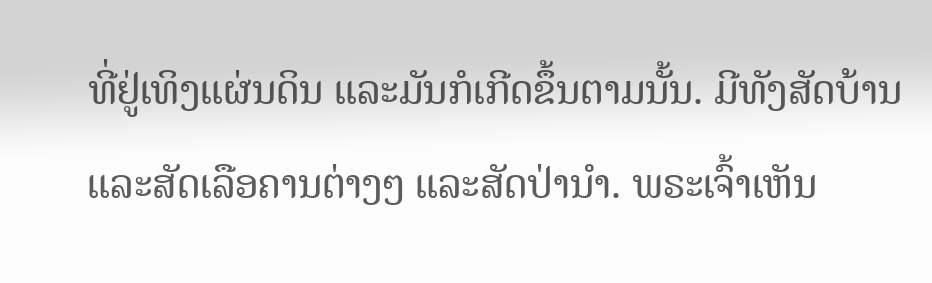ທີ່ຢູ່ເທິງແຜ່ນດິນ ແລະມັນກໍເກີດຂຶ້ນຕາມນັ້ນ. ມີທັງສັດບ້ານແລະສັດເລືອຄານຕ່າງໆ ແລະສັດປ່ານຳ. ພຣະເຈົ້າເຫັນ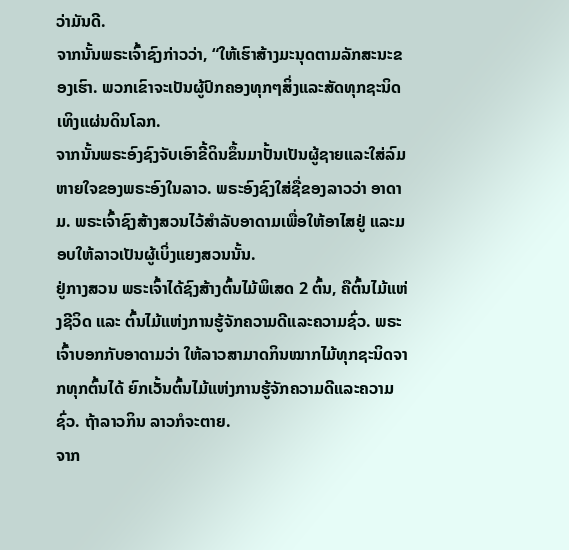ວ່າມັນດີ.
ຈາກນັ້ນພຣະເຈົ້າຊົງກ່າວວ່າ, “ໃຫ້ເຮົາສ້າງມະນຸດຕາມລັກສະນະຂອງເຮົາ. ພວກເຂົາຈະເປັນຜູ້ປົກຄອງທຸກໆສິ່ງແລະສັດທຸກຊະນິດເທິງແຜ່ນດິນໂລກ.
ຈາກນັ້ນພຣະອົງຊົງຈັບເອົາຂີ້ດິນຂຶ້ນມາປັ້ນເປັນຜູ້ຊາຍແລະໃສ່ລົມຫາຍໃຈຂອງພຣະອົງໃນລາວ. ພຣະອົງຊົງໃສ່ຊື່ຂອງລາວວ່າ ອາດາມ. ພຣະເຈົ້າຊົງສ້າງສວນໄວ້ສຳລັບອາດາມເພື່ອໃຫ້ອາໄສຢູ່ ແລະມອບໃຫ້ລາວເປັນຜູ້ເບິ່ງແຍງສວນນັ້ນ.
ຢູ່ກາງສວນ ພຣະເຈົ້າໄດ້ຊົງສ້າງຕົ້ນໄມ້ພິເສດ 2 ຕົ້ນ, ຄືຕົ້ນໄມ້ແຫ່ງຊີວິດ ແລະ ຕົ້ນໄມ້ແຫ່ງການຮູ້ຈັກຄວາມດີແລະຄວາມຊົ່ວ. ພຣະເຈົ້າບອກກັບອາດາມວ່າ ໃຫ້ລາວສາມາດກິນໝາກໄມ້ທຸກຊະນິດຈາກທຸກຕົ້ນໄດ້ ຍົກເວັ້ນຕົ້ນໄມ້ແຫ່ງການຮູ້ຈັກຄວາມດີແລະຄວາມຊົ່ວ. ຖ້າລາວກິນ ລາວກໍຈະຕາຍ.
ຈາກ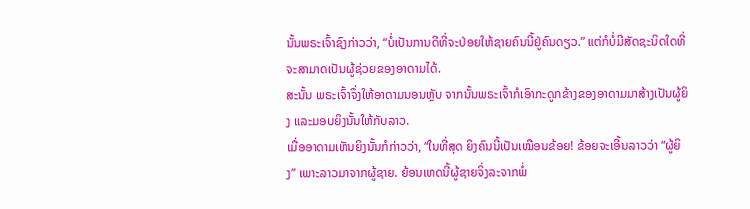ນັ້ນພຣະເຈົ້າຊົງກ່າວວ່າ, “ບໍ່ເປັນການດີທີ່ຈະປ່ອຍໃຫ້ຊາຍຄົນນີ້ຢູ່ຄົນດຽວ.” ແຕ່ກໍບໍ່ມີສັດຊະນິດໃດທີ່ຈະສາມາດເປັນຜູ້ຊ່ວຍຂອງອາດາມໄດ້.
ສະນັ້ນ ພຣະເຈົ້າຈຶ່ງໃຫ້ອາດາມນອນຫຼັບ ຈາກນັ້ນພຣະເຈົ້າກໍເອົາກະດູກຂ້າງຂອງອາດາມມາສ້າງເປັນຜູ້ຍິງ ແລະມອບຍິງນັ້ນໃຫ້ກັບລາວ.
ເມື່ອອາດາມເຫັນຍິງນັ້ນກໍກ່າວວ່າ, “ໃນທີ່ສຸດ ຍິງຄົນນີ້ເປັນເໝືອນຂ້ອຍ! ຂ້ອຍຈະເອີ້ນລາວວ່າ “ຜູ້ຍິງ” ເພາະລາວມາຈາກຜູ້ຊາຍ. ຍ້ອນເຫດນີ້ຜູ້ຊາຍຈິ່ງລະຈາກພໍ່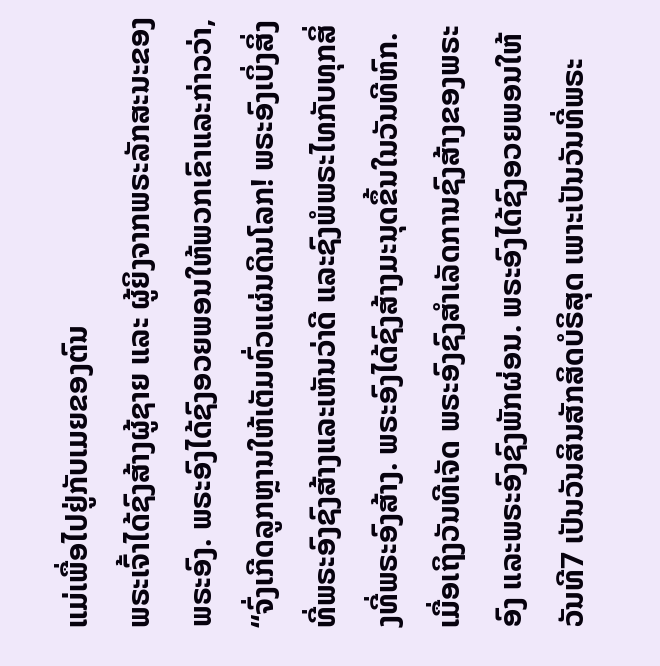ແມ່ເພື່ອໄປຢູ່ກັບເມຍຂອງຕົນ
ພຣະເຈົ້າໄດ້ຊົງສ້າງຜູ້ຊາຍ ແລະ ຜູ້ຍິງຈາກພຣະລັກສະນະຂອງພຣະອົງ. ພຣະອົງໄດ້ຊົງອວຍພອນໃຫ້ພວກເຂົາແລະກ່າວວ່າ, “ຈົ່ງເກີດລູກຫຼານໃຫ້ເຕັມທົ່ວແຜ່ນດິນໂລກ! ພຣະອົງເບິ່ງສິ່ງທີ່ພຣະອົງຊົງສ້າງແລະເຫັນວ່າດີ ແລະຊົງພໍພຣະໄທກັບທຸກສິ່ງທີ່ພຣະອົງສ້າງ. ພຣະອົງໄດ້ຊົງສ້າງມະນຸດຂຶ້ນໃນວັນທີຫົກ.
ເມື່ອເຖິງວັນທີເຈັດ ພຣະອົງຊົງສຳເລັດການຊົງສ້າງຂອງພຣະອົງ ແລະພຣະອົງຊົງພັກຜ່ອນ. ພຣະອົງໄດ້ຊົງອວຍພອນໃຫ້ວັນທີ7 ເປັນວັນສິນສັກສິດບໍຣິສຸດ ເພາະເປັນວັນທີ່ພຣະ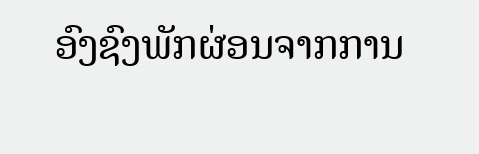ອົງຊົງພັກຜ່ອນຈາກການ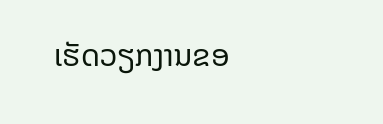ເຮັດວຽກງານຂອ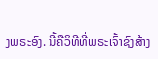ງພຣະອົງ. ນີ້ຄືວິທີທີ່ພຣະເຈົ້າຊົງສ້າງ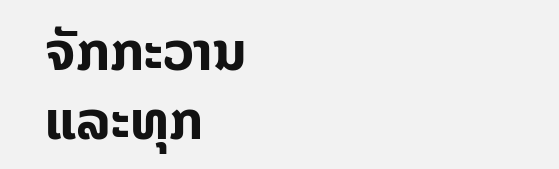ຈັກກະວານແລະທຸກ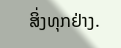ສິ່ງທຸກຢ່າງ.